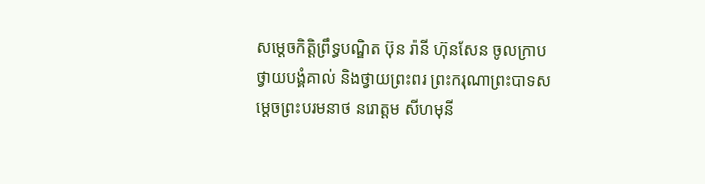សម្តេចកិត្តិព្រឹទ្ធបណ្ឌិត ប៊ុន រ៉ានី ហ៊ុនសែន ចូលក្រាបថ្វាយបង្គំគាល់ និងថ្វាយព្រះពរ ព្រះករុណាព្រះបាទសម្តេចព្រះបរមនាថ នរោត្តម សីហមុនី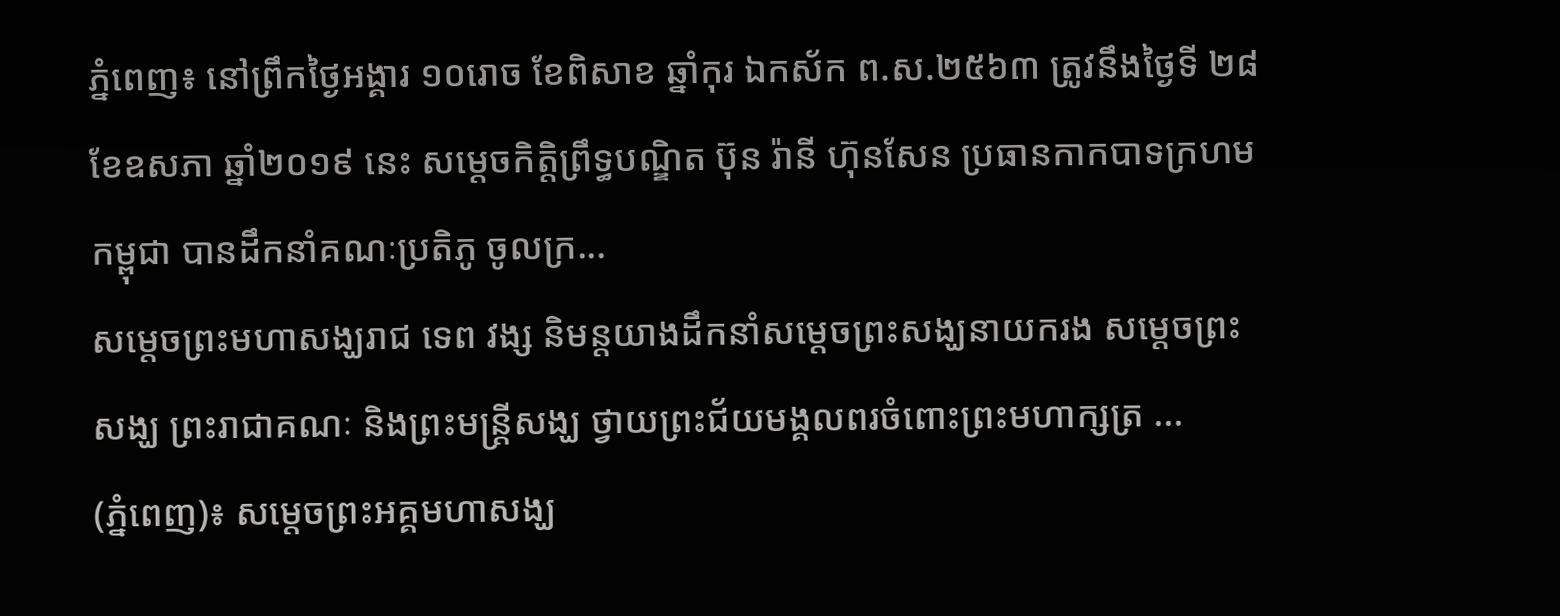ភ្នំពេញ៖ នៅព្រឹកថ្ងៃអង្គារ ១០រោច ខែពិសាខ ឆ្នាំកុរ ឯកស័ក ព.ស.២៥៦៣ ត្រូវនឹងថ្ងៃទី ២៨ ខែឧសភា ឆ្នាំ២០១៩ នេះ សម្តេចកិត្តិព្រឹទ្ធបណ្ឌិត ប៊ុន រ៉ានី ហ៊ុនសែន ប្រធានកាកបាទក្រហមកម្ពុជា បានដឹកនាំគណៈប្រតិភូ ចូលក្រ...
សម្តេចព្រះមហាសង្ឃរាជ ទេព វង្ស និមន្តយាងដឹកនាំសម្ដេចព្រះសង្ឃនាយករង សម្តេចព្រះសង្ឃ ព្រះរាជាគណៈ និងព្រះមន្រ្តីសង្ឃ ថ្វាយព្រះជ័យមង្គលពរចំពោះព្រះមហាក្សត្រ ...
(ភ្នំពេញ)៖ សម្តេចព្រះអគ្គមហាសង្ឃ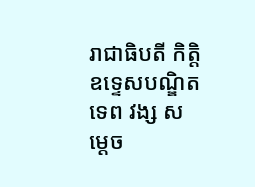រាជាធិបតី កិត្តិឧទ្ទេសបណ្ឌិត ទេព វង្ស សម្តេច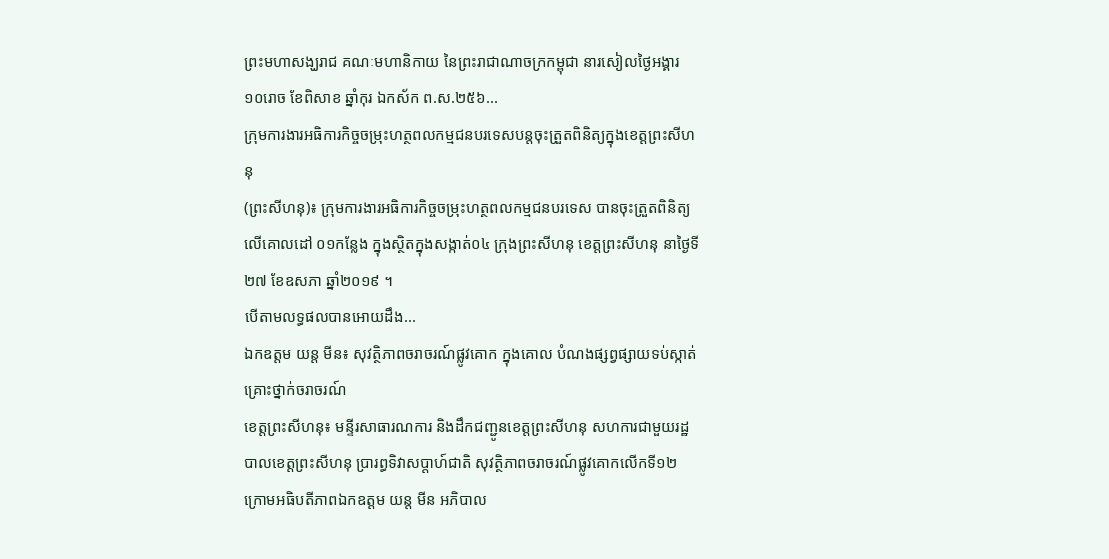ព្រះមហាសង្ឃរាជ គណៈមហានិកាយ នៃព្រះរាជាណាចក្រកម្ពុជា នារសៀលថ្ងៃអង្គារ ១០រោច ខែពិសាខ ឆ្នាំកុរ ឯកស័ក ព.ស.២៥៦...
ក្រុមការងារអធិការកិច្ចចម្រុះហត្ថពលកម្មជនបរទេសបន្តចុះត្រួតពិនិត្យក្នុងខេត្តព្រះសីហនុ
(ព្រះសីហនុ)៖ ក្រុមការងារអធិការកិច្ចចម្រុះហត្ថពលកម្មជនបរទេស បានចុះត្រួតពិនិត្យលើគោលដៅ ០១កន្លែង ក្នុងស្ថិតក្នុងសង្កាត់០៤ ក្រុងព្រះសីហនុ ខេត្តព្រះសីហនុ នាថ្ងៃទី២៧ ខែឧសភា ឆ្នាំ២០១៩ ។
បើតាមលទ្ធផលបានអោយដឹង...
ឯកឧត្តម យន្ត មីន៖ សុវត្ថិភាពចរាចរណ៍ផ្លូវគោក ក្នុងគោល បំណងផ្សព្វផ្សាយទប់ស្កាត់គ្រោះថ្នាក់ចរាចរណ៍
ខេត្តព្រះសីហនុ៖ មន្ទីរសាធារណការ និងដឹកជញ្ជូនខេត្តព្រះសីហនុ សហការជាមួយរដ្ឋបាលខេត្តព្រះសីហនុ ប្រារព្ធទិវាសប្តាហ៍ជាតិ សុវត្ថិភាពចរាចរណ៍ផ្លូវគោកលើកទី១២ ក្រោមអធិបតីភាពឯកឧត្តម យន្ត មីន អភិបាល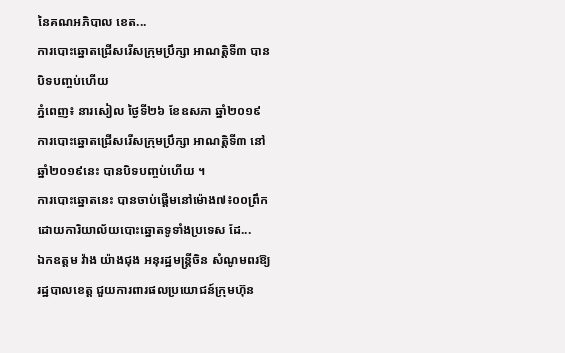នៃគណអភិបាល ខេត...
ការបោះឆ្នោតជ្រើសរើសក្រុមប្រឹក្សា អាណត្តិទី៣ បានបិទបញ្ចប់ហើយ
ភ្នំពេញ៖ នារសៀល ថ្ងៃទី២៦ ខែឧសភា ឆ្នាំ២០១៩ ការបោះឆ្នោតជ្រើសរើសក្រុមប្រឹក្សា អាណត្តិទី៣ នៅឆ្នាំ២០១៩នេះ បានបិទបញ្ចប់ហើយ ។
ការបោះឆ្នោតនេះ បានចាប់ផ្តើមនៅម៉ោង៧៖០០ព្រឹក ដោយការិយាល័យបោះឆ្នោតទូទាំងប្រទេស ដែ...
ឯកឧត្ដម វ៉ាង យ៉ាងជុង អនុរដ្ឋមន្រ្តីចិន សំណូមពរឱ្យរដ្ឋបាលខេត្ត ជួយការពារផលប្រយោជន៍ក្រុមហ៊ុន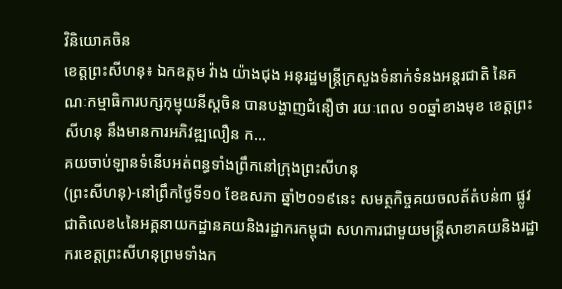វិនិយោគចិន
ខេត្តព្រះសីហនុ៖ ឯកឧត្ដម វ៉ាង យ៉ាងជុង អនុរដ្ឋមន្រ្តីក្រសួងទំនាក់ទំនងអន្តរជាតិ នៃគណៈកម្មាធិការបក្សកុម្មុយនីស្តចិន បានបង្ហាញជំនឿថា រយៈពេល ១០ឆ្នាំខាងមុខ ខេត្តព្រះសីហនុ នឹងមានការអភិវឌ្ឍលឿន ក...
គយចាប់ឡានទំនើបអត់ពន្ធទាំងព្រឹកនៅក្រុងព្រះសីហនុ
(ព្រះសីហនុ)-នៅព្រឹកថ្ងៃទី១០ ខែឧសភា ឆ្នាំ២០១៩នេះ សមត្ថកិច្ចគយចលត័តំបន់៣ ផ្លូវជាតិលេខ៤នៃអគ្គនាយកដ្ឋានគយនិងរដ្ឋាករកម្ពុជា សហការជាមួយមន្ត្រីសាខាគយនិងរដ្ឋាករខេត្តព្រះសីហនុព្រមទាំងក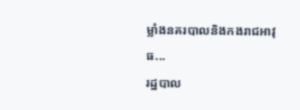ម្លាំងនគរបាលនិងកងរាជអាវុធ...
រដ្ឋបាល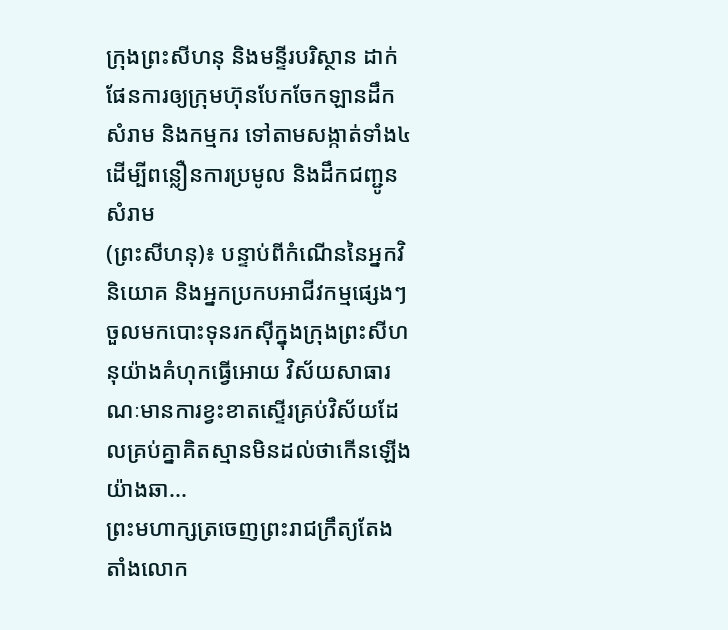ក្រុងព្រះសីហនុ និងមន្ទីរបរិស្ថាន ដាក់ផែនការឲ្យក្រុមហ៊ុនបែកចែកឡានដឹកសំរាម និងកម្មករ ទៅតាមសង្កាត់ទាំង៤ ដើម្បីពន្លឿនការប្រមូល និងដឹកជញ្ជូនសំរាម
(ព្រះសីហនុ)៖ បន្ទាប់ពីកំណើននៃអ្នកវិនិយោគ និងអ្នកប្រកបអាជីវកម្មផ្សេងៗចួលមកបោះទុនរកស៊ីក្នុងក្រុងព្រះសីហនុយ៉ាងគំហុកធ្វើអោយ វិស័យសាធារណៈមានការខ្វះខាតស្ទើរគ្រប់វិស័យដែលគ្រប់គ្នាគិតស្មានមិនដល់ថាកើនឡើងយ៉ាងឆា...
ព្រះមហាក្សត្រចេញព្រះរាជក្រឹត្យតែងតាំងលោក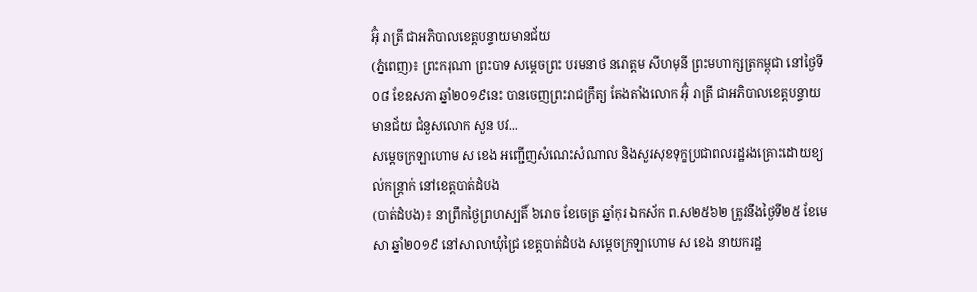អ៊ុំ រាត្រី ជាអភិបាលខេត្តបន្ទាយមានជ័យ
(ភ្នំពេញ)៖ ព្រះករុណា ព្រះបាទ សម្តេចព្រះ បរមនាថ នរោត្តម សីហមុនី ព្រះមហាក្សត្រកម្ពុជា នៅថ្ងៃទី០៨ ខែឧសភា ឆ្នាំ២០១៩នេះ បានចេញព្រះរាជក្រឹត្យ តែងតាំងលោក អ៊ុំ រាត្រី ជាអភិបាលខេត្តបន្ទាយមានជ័យ ជំនួសលោក សួន បវ...
សម្តេចក្រឡាហោម ស ខេង អញ្ជើញសំណេះសំណាល និងសួរសុខទុក្ខប្រជាពលរដ្ឋរងគ្រោះដោយខ្យល់កន្ត្រាក់ នៅខេត្តបាត់ដំបង
(បាត់ដំបង)៖ នាព្រឹកថ្ងៃព្រហស្បតិ៍ ៦រោច ខែចេត្រ ឆ្នាំកុរ ឯកស័ក ព.ស២៥៦២ ត្រូវនឹងថ្ងៃទី២៥ ខែមេសា ឆ្នាំ២០១៩ នៅសាលាឃុំជ្រៃ ខេត្តបាត់ដំបង សម្តេចក្រឡាហោម ស ខេង នាយករដ្ឋ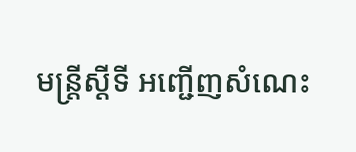មន្ត្រីស្តីទី អញ្ជើញសំណេះ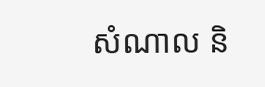សំណាល និ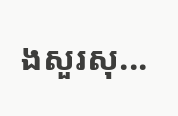ងសួរសុ...